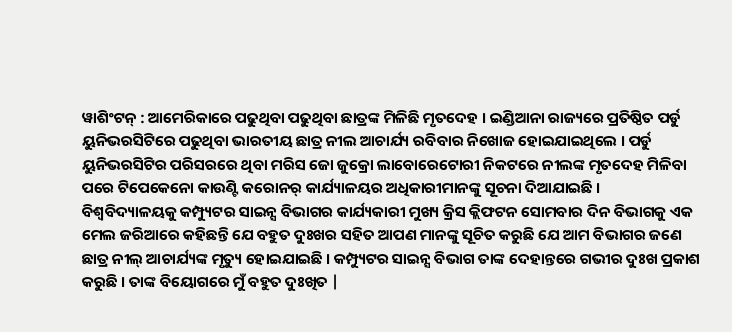ୱାଶିଂଟନ୍ : ଆମେରିକାରେ ପଢୁଥିବା ପଢୁଥିବା ଛାତ୍ରଙ୍କ ମିଳିଛି ମୃତଦେହ । ଇଣ୍ଡିଆନା ରାଜ୍ୟରେ ପ୍ରତିଷ୍ଠିତ ପର୍ଡୁ ୟୁନିଭରସିଟିରେ ପଢୁଥିବା ଭାରତୀୟ ଛାତ୍ର ନୀଲ ଆଚାର୍ଯ୍ୟ ରବିବାର ନିଖୋଜ ହୋଇଯାଇଥିଲେ । ପର୍ଡୁ ୟୁନିଭରସିଟିର ପରିସରରେ ଥିବା ମରିସ ଜୋ ଜୁକ୍ରୋ ଲାବୋରେଟୋରୀ ନିକଟରେ ନୀଲଙ୍କ ମୃତଦେହ ମିଳିବା ପରେ ଟିପେକେନୋ କାଉଣ୍ଟି କରୋନର୍ କାର୍ଯ୍ୟାଳୟର ଅଧିକାରୀମାନଙ୍କୁ ସୂଚନା ଦିଆଯାଇଛି ।
ବିଶ୍ବବିଦ୍ୟାଳୟକୁ କମ୍ପ୍ୟୁଟର ସାଇନ୍ସ ବିଭାଗର କାର୍ଯ୍ୟକାରୀ ମୁଖ୍ୟ କ୍ରିସ କ୍ଲିଫଟନ ସୋମବାର ଦିନ ବିଭାଗକୁ ଏକ ମେଲ ଜରିଆରେ କହିଛନ୍ତି ଯେ ବହୁତ ଦୁଃଖର ସହିତ ଆପଣ ମାନଙ୍କୁ ସୂଚିତ କରୁଛି ଯେ ଆମ ବିଭାଗର ଜଣେ ଛାତ୍ର ନୀଲ୍ ଆଚାର୍ଯ୍ୟଙ୍କ ମୃତ୍ୟୁ ହୋଇଯାଇଛି । କମ୍ପ୍ୟୁଟର ସାଇନ୍ସ ବିଭାଗ ତାଙ୍କ ଦେହାନ୍ତରେ ଗଭୀର ଦୁଃଖ ପ୍ରକାଶ କରୁଛି । ତାଙ୍କ ବିୟୋଗରେ ମୁଁ ବହୁତ ଦୁଃଖିତ |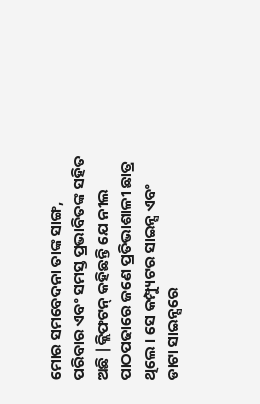ମୋର ସମବେଦନା ତାଙ୍କ ସାଙ୍ଗ, ପରିବାର ଏବଂ ସମସ୍ତ ପ୍ରଭାବିତଙ୍କ ସହିତ ଅଛି |କ୍ଲିଫଟନ୍ କହିଛନ୍ତି ଯେ ନୀଲ ପାଠପଢାରେ ଜଣେ ପ୍ରତିଭାଶାଳୀ ଛାତ୍ର ଥିଲେ । ସେ କମ୍ପ୍ୟୁଟର ସାଇନ୍ସ ଏବଂ ଡାଟା ସାଇନ୍ସରେ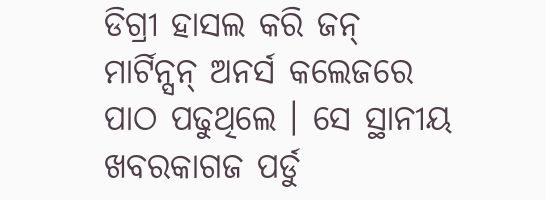ଡିଗ୍ରୀ ହାସଲ କରି ଜନ୍ ମାର୍ଟିନ୍ସନ୍ ଅନର୍ସ କଲେଜରେ ପାଠ ପଢୁଥିଲେ । ସେ ସ୍ଥାନୀୟ ଖବରକାଗଜ ପର୍ଡୁ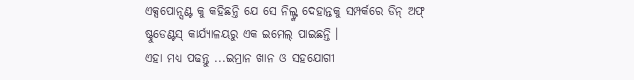ଏକ୍ସପୋନ୍ସଣ୍ଟ କୁ କହିଛନ୍ତି ଯେ ସେ ନିଲ୍ଙ୍କ ଦେହାନ୍ତକୁ ସମ୍ପର୍କରେ ଡିନ୍ ଅଫ୍ ଷ୍ଟୁଡେଣ୍ଟସ୍ କାର୍ଯ୍ୟାଳୟରୁ ଏକ ଇମେଲ୍ ପାଇଛନ୍ତି ।
ଏହା ମଧ୍ୟ ପଢନ୍ତୁ ...ଇମ୍ରାନ ଖାନ ଓ ସହଯୋଗୀ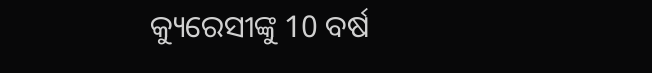କ୍ୟୁରେସୀଙ୍କୁ 10 ବର୍ଷ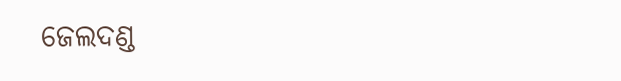ଜେଲଦଣ୍ଡ